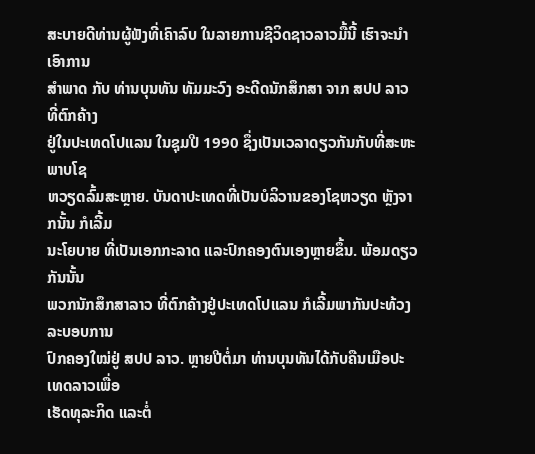ສະບາຍດີທ່ານຜູ້ຟັງທີ່ເຄົາລົບ ໃນລາຍການຊີວິດຊາວລາວມື້ນີ້ ເຮົາຈະນຳເອົາການ
ສຳພາດ ກັບ ທ່ານບຸນທັນ ທັມມະວົງ ອະດີດນັກສຶກສາ ຈາກ ສປປ ລາວ ທີ່ຕົກຄ້າງ
ຢູ່ໃນປະເທດໂປແລນ ໃນຊຸມປີ 1990 ຊຶ່ງເປັນເວລາດຽວກັນກັບທີ່ສະຫະພາບໂຊ
ຫວຽດລົ້ມສະຫຼາຍ. ບັນດາປະເທດທີ່ເປັນບໍລິວານຂອງໂຊຫວຽດ ຫຼັງຈາກນັ້ນ ກໍເລີ້ມ
ນະໂຍບາຍ ທີ່ເປັນເອກກະລາດ ແລະປົກຄອງຕົນເອງຫຼາຍຂຶ້ນ. ພ້ອມດຽວກັນນັ້ນ
ພວກນັກສຶກສາລາວ ທີ່ຕົກຄ້າງຢູ່ປະເທດໂປແລນ ກໍເລີ້ມພາກັນປະທ້ວງລະບອບການ
ປົກຄອງໃໝ່ຢູ່ ສປປ ລາວ. ຫຼາຍປີຕໍ່ມາ ທ່ານບຸນທັນໄດ້ກັບຄືນເມືອປະເທດລາວເພື່ອ
ເຮັດທຸລະກິດ ແລະຕໍ່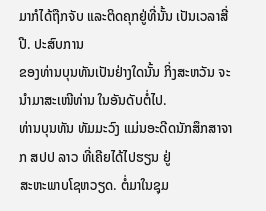ມາກໍໄດ້ຖືກຈັບ ແລະຕິດຄຸກຢູ່ທີ່ນັ້ນ ເປັນເວລາສີ່ປີ. ປະສົບການ
ຂອງທ່ານບຸນທັນເປັນຢ່າງໃດນັ້ນ ກິ່ງສະຫວັນ ຈະນຳມາສະເໜີທ່ານ ໃນອັນດັບຕໍ່ໄປ.
ທ່ານບຸນທັນ ທັມມະວົງ ແມ່ນອະດີດນັກສຶກສາຈາກ ສປປ ລາວ ທີ່ເຄີຍໄດ້ໄປຮຽນ ຢູ່
ສະຫະພາບໂຊຫວຽດ. ຕໍ່ມາໃນຊຸມ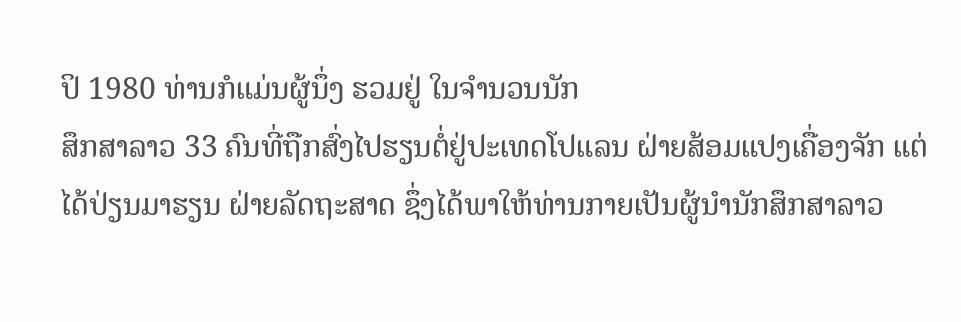ປິ 1980 ທ່ານກໍແມ່ນຜູ້ນຶ່ງ ຮວມຢູ່ ໃນຈຳນວນນັກ
ສຶກສາລາວ 33 ຄົນທີ່ຖືກສົ່ງໄປຮຽນຕໍ່ຢູ່ປະເທດໂປແລນ ຝ່າຍສ້ອມແປງເຄື່ອງຈັກ ແຕ່
ໄດ້ປ່ຽນມາຮຽນ ຝ່າຍລັດຖະສາດ ຊຶ່ງໄດ້ພາໃຫ້ທ່ານກາຍເປັນຜູ້ນຳນັກສຶກສາລາວ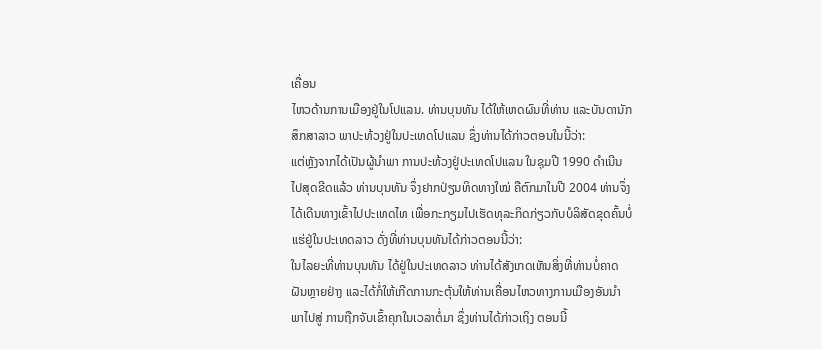ເຄື່ອນ
ໄຫວດ້ານການເມືອງຢູ່ໃນໂປແລນ. ທ່ານບຸນທັນ ໄດ້ໃຫ້ເຫດຜົນທີ່ທ່ານ ແລະບັນດານັກ
ສຶກສາລາວ ພາປະທ້ວງຢູ່ໃນປະເທດໂປແລນ ຊຶ່ງທ່ານໄດ້ກ່າວຕອນໃນນີ້ວ່າ:
ແຕ່ຫຼັງຈາກໄດ້ເປັນຜູ້ນຳພາ ການປະທ້ວງຢູ່ປະເທດໂປແລນ ໃນຊຸມປີ 1990 ດຳເນີນ
ໄປສຸດຂີດແລ້ວ ທ່ານບຸນທັນ ຈຶ່ງຢາກປ່ຽນທິດທາງໃໝ່ ຄືຕົກມາໃນປີ 2004 ທ່ານຈຶ່ງ
ໄດ້ເດີນທາງເຂົ້າໄປປະເທດໄທ ເພື່ອກະກຽມໄປເຮັດທຸລະກິດກ່ຽວກັບບໍລິສັດຂຸດຄົ້ນບໍ່
ແຮ່ຢູ່ໃນປະເທດລາວ ດັ່ງທີ່ທ່ານບຸນທັນໄດ້ກ່າວຕອນນີ້ວ່າ:
ໃນໄລຍະທີ່ທ່ານບຸນທັນ ໄດ້ຢູ່ໃນປະເທດລາວ ທ່ານໄດ້ສັງເກດເຫັນສິ່ງທີ່ທ່ານບໍ່ຄາດ
ຝັນຫຼາຍຢ່າງ ແລະໄດ້ກໍ່ໃຫ້ເກີດການກະຕຸ້ນໃຫ້ທ່ານເຄື່ອນໄຫວທາງການເມືອງອັນນຳ
ພາໄປສູ່ ການຖືກຈັບເຂົ້າຄຸກໃນເວລາຕໍ່ມາ ຊຶ່ງທ່ານໄດ້ກ່າວເຖິງ ຕອນນີ້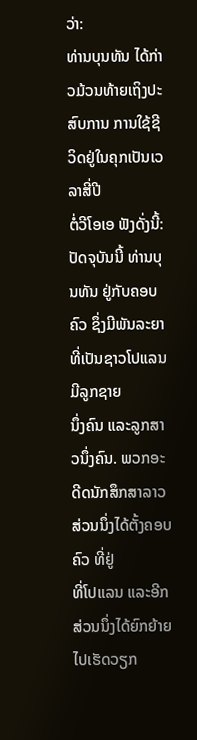ວ່າ:
ທ່ານບຸນທັນ ໄດ້ກ່າວມ້ວນທ້າຍເຖິງປະສົບການ ການໃຊ້ຊີວິດຢູ່ໃນຄຸກເປັນເວລາສີ່ປີ
ຕໍ່ວີໂອເອ ຟັງດັ່ງນີ້:
ປັດຈຸບັນນີ້ ທ່ານບຸນທັນ ຢູ່ກັບຄອບຄົວ ຊຶ່ງມີພັນລະຍາທີ່ເປັນຊາວໂປແລນ ມີລູກຊາຍ
ນຶ່ງຄົນ ແລະລູກສາວນຶ່ງຄົນ. ພວກອະດີດນັກສຶກສາລາວສ່ວນນຶ່ງໄດ້ຕັ້ງຄອບຄົວ ທີ່ຢູ່
ທີ່ໂປແລນ ແລະອີກສ່ວນນຶ່ງໄດ້ຍົກຍ້າຍໄປເຮັດວຽກ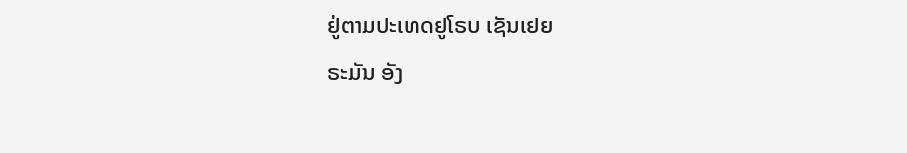ຢູ່ຕາມປະເທດຢູໂຣບ ເຊັນເຢຍ
ຣະມັນ ອັງ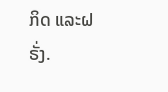ກິດ ແລະຝຣັ່ງ.